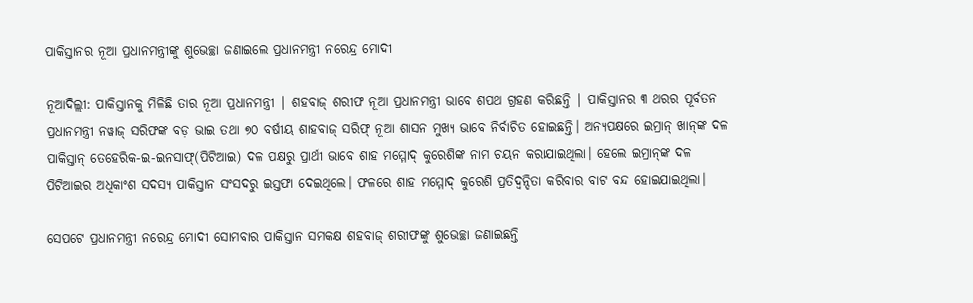ପାକିସ୍ତାନର ନୂଆ ପ୍ରଧାନମନ୍ତ୍ରୀଙ୍କୁ ଶୁଭେଚ୍ଛା ଜଣାଇଲେ ପ୍ରଧାନମନ୍ତ୍ରୀ ନରେନ୍ଦ୍ର ମୋଦୀ

ନୂଆଦିଲ୍ଲୀ: ପାକିସ୍ତାନକୁ ମିଳିଛି ତାର ନୂଆ ପ୍ରଧାନମନ୍ତ୍ରୀ | ଶହବାଜ୍ ଶରୀଫ ନୂଆ ପ୍ରଧାନମନ୍ତ୍ରୀ ଭାବେ ଶପଥ ଗ୍ରହଣ କରିଛନ୍ତି | ପାକିସ୍ତାନର ୩ ଥରର ପୂର୍ବତନ ପ୍ରଧାନମନ୍ତ୍ରୀ ନୱାଜ୍‌ ସରିଫଙ୍କ ବଡ଼ ଭାଇ ତଥା ୭୦ ବର୍ଷୀୟ ଶାହବାଜ୍‌ ସରିଫ୍‌ ନୂଆ ଶାସନ ମୁଖ୍ୟ ଭାବେ ନିର୍ବାଚିତ ହୋଇଛନ୍ତି। ଅନ୍ୟପକ୍ଷରେ ଇମ୍ରାନ୍‌ ଖାନ୍‌ଙ୍କ ଦଳ ପାକିସ୍ତାନ୍‌ ତେହେରିକ-ଇ-ଇନସାଫ୍‌(ପିଟିଆଇ) ଦଳ ପକ୍ଷରୁ ପ୍ରାର୍ଥୀ ଭାବେ ଶାହ ମମ୍ମୋଦ୍ କୁରେଶିଙ୍କ ନାମ ଚୟନ କରାଯାଇଥିଲା। ହେଲେ ଇମ୍ରାନ୍‌ଙ୍କ ଦଳ ପିଟିଆଇର ଅଧିକାଂଶ ସଦସ୍ୟ ପାକିସ୍ତାନ ସଂସଦରୁ ଇସ୍ତଫା ଦେଇଥିଲେ। ଫଳରେ ଶାହ ମମ୍ମୋଦ୍ କୁରେଶି ପ୍ରତିଦ୍ୱନ୍ଦିତା କରିବାର ବାଟ ବନ୍ଦ ହୋଇଯାଇଥିଲା।

ସେପଟେ ପ୍ରଧାନମନ୍ତ୍ରୀ ନରେନ୍ଦ୍ର ମୋଦୀ ସୋମବାର ପାକିସ୍ତାନ ସମକକ୍ଷ ଶହବାଜ୍ ଶରୀଫଙ୍କୁ ଶୁଭେଚ୍ଛା ଜଣାଇଛନ୍ତି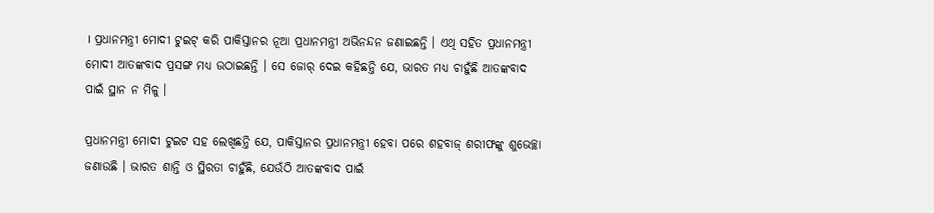। ପ୍ରଧାନମନ୍ତ୍ରୀ ମୋଦୀ ଟୁଇଟ୍ କରି ପାକିସ୍ତାନର ନୂଆ ପ୍ରଧାନମନ୍ତ୍ରୀ ଅଭିନନ୍ଦନ ଜଣାଇଛନ୍ତି । ଏଥି ସହିତ ପ୍ରଧାନମନ୍ତ୍ରୀ ମୋଦୀ ଆତଙ୍କବାଦ ପ୍ରସଙ୍ଗ ମଧ୍ୟ ଉଠାଇଛନ୍ତି । ସେ ଜୋର୍ ଦେଇ କହିଛନ୍ତି ଯେ, ଭାରତ ମଧ୍ୟ ଚାହୁଁଛି ଆତଙ୍କବାଦ ପାଇଁ ସ୍ଥାନ ନ ମିଳୁ ।

ପ୍ରଧାନମନ୍ତ୍ରୀ ମୋଦୀ ଟୁଇଟ ସହ ଲେଖିଛନ୍ତି ଯେ, ପାକିସ୍ତାନର ପ୍ରଧାନମନ୍ତ୍ରୀ ହେବା ପରେ ଶହବାଜ୍ ଶରୀଫଙ୍କୁ ଶୁଭେଚ୍ଛା ଜଣାଉଛି । ଭାରତ ଶାନ୍ତି ଓ ସ୍ଥିରତା ଚାହୁଁଛି, ଯେଉଁଠି ଆତଙ୍କବାଦ ପାଇଁ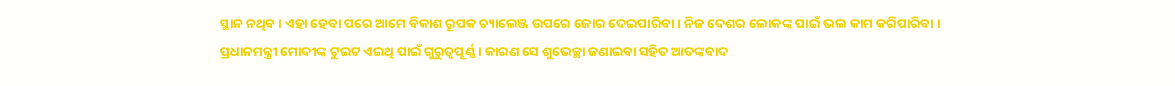ସ୍ଥାନ ନଥିବ । ଏହା ହେବା ପରେ ଆମେ ବିକାଶ ରୂପକ ଚ୍ୟାଲେଞ୍ଜ ଉପରେ ଜୋର ଦେଇପାରିବା । ନିଜ ଦେଶର ଲୋକଙ୍କ ପାଇଁ ଭଲ କାମ କରିପାରିବା । ପ୍ରଧାନମନ୍ତ୍ରୀ ମୋଦୀଙ୍କ ଟୁଇଟ ଏଇଥି ପାଇଁ ଗୁରୁତ୍ୱପୂର୍ଣ୍ଣ । କାରଣ ସେ ଶୁଭେଚ୍ଛା ଜଣାଇବା ସହିତ ଆତଙ୍କବାଦ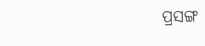ପ୍ରସଙ୍ଗ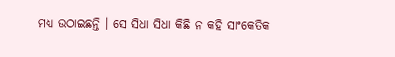ମଧ୍ୟ ଉଠାଇଛନ୍ତି । ସେ ସିଧା ସିଧା କିଛି ନ କହି ସାଂକେତିକ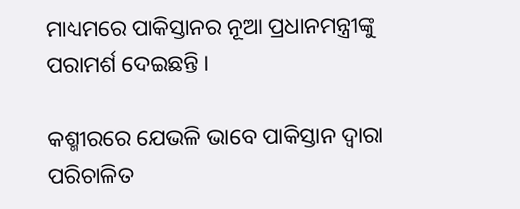ମାଧ୍ୟମରେ ପାକିସ୍ତାନର ନୂଆ ପ୍ରଧାନମନ୍ତ୍ରୀଙ୍କୁ ପରାମର୍ଶ ଦେଇଛନ୍ତି ।

କଶ୍ମୀରରେ ଯେଭଳି ଭାବେ ପାକିସ୍ତାନ ଦ୍ୱାରା ପରିଚାଳିତ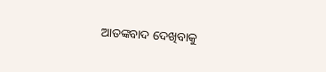ଆତଙ୍କବାଦ ଦେଖିବାକୁ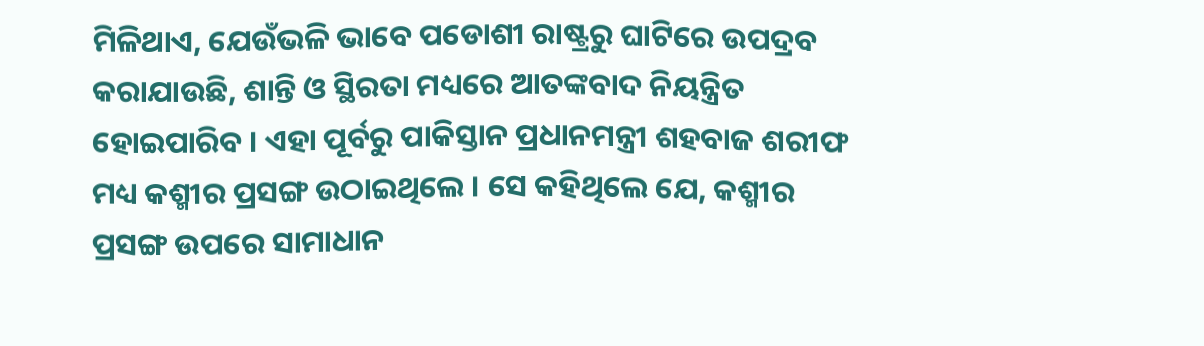ମିଳିଥାଏ, ଯେଉଁଭଳି ଭାବେ ପଡୋଶୀ ରାଷ୍ଟ୍ରରୁ ଘାଟିରେ ଉପଦ୍ରବ କରାଯାଉଛି, ଶାନ୍ତି ଓ ସ୍ଥିରତା ମଧ୍ୟରେ ଆତଙ୍କବାଦ ନିୟନ୍ତ୍ରିତ ହୋଇପାରିବ । ଏହା ପୂର୍ବରୁ ପାକିସ୍ତାନ ପ୍ରଧାନମନ୍ତ୍ରୀ ଶହବାଜ ଶରୀଫ ମଧ୍ୟ କଶ୍ମୀର ପ୍ରସଙ୍ଗ ଉଠାଇଥିଲେ । ସେ କହିଥିଲେ ଯେ, କଶ୍ମୀର ପ୍ରସଙ୍ଗ ଉପରେ ସାମାଧାନ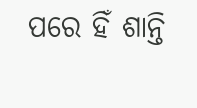ପରେ ହିଁ ଶାନ୍ତି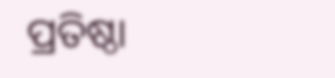ପ୍ରତିଷ୍ଠା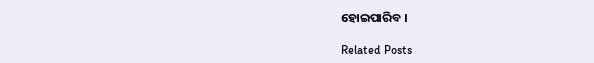ହୋଇପାରିବ ।

Related Posts